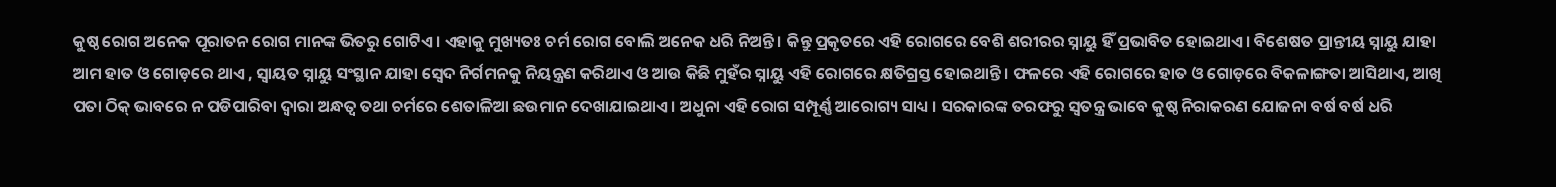କୁଷ୍ଠ ରୋଗ ଅନେକ ପୂରାତନ ରୋଗ ମାନଙ୍କ ଭିତରୁ ଗୋଟିଏ । ଏହାକୁ ମୁଖ୍ୟତଃ ଚର୍ମ ରୋଗ ବୋଲି ଅନେକ ଧରି ନିଅନ୍ତି । କିନ୍ତୁ ପ୍ରକୃତରେ ଏହି ରୋଗରେ ବେଶି ଶରୀରର ସ୍ନାୟୁ ହିଁ ପ୍ରଭାବିତ ହୋଇଥାଏ। ବିଶେଷତ ପ୍ରାନ୍ତୀୟ ସ୍ନାୟୁ ଯାହା ଆମ ହାତ ଓ ଗୋଡ଼ରେ ଥାଏ , ସ୍ବାୟତ ସ୍ନାୟୁ ସଂସ୍ଥାନ ଯାହା ସ୍ବେଦ ନିର୍ଗମନକୁ ନିୟନ୍ତ୍ରଣ କରିଥାଏ ଓ ଆଉ କିଛି ମୁହଁର ସ୍ନାୟୁ ଏହି ରୋଗରେ କ୍ଷତିଗ୍ରସ୍ତ ହୋଇଥାନ୍ତି । ଫଳରେ ଏହି ରୋଗରେ ହାତ ଓ ଗୋଡ଼ରେ ବିକଳାଙ୍ଗତା ଆସିଥାଏ, ଆଖି ପତା ଠିକ୍ ଭାବରେ ନ ପଡିପାରିବା ଦ୍ବାରା ଅନ୍ଧତ୍ବ ତଥା ଚର୍ମରେ ଶେତାଳିଆ ଛଉମାନ ଦେଖାଯାଇଥାଏ । ଅଧୁନା ଏହି ରୋଗ ସମ୍ପୂର୍ଣ୍ଣ ଆରୋଗ୍ୟ ସାଧ୍ୟ । ସରକାରଙ୍କ ତରଫରୁ ସ୍ବତନ୍ତ୍ର ଭାବେ କୁଷ୍ଠ ନିରାକରଣ ଯୋଜନା ବର୍ଷ ବର୍ଷ ଧରି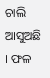ଚାଲି ଆସୁଅଛି । ଫଳ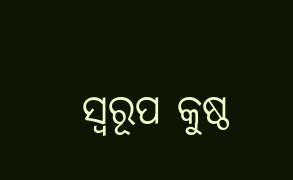ସ୍ବରୂପ କୁଷ୍ଠ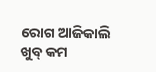ରୋଗ ଆଜିକାଲି ଖୁବ୍ କମ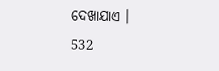ଦେଖାଯାଏ ।
532